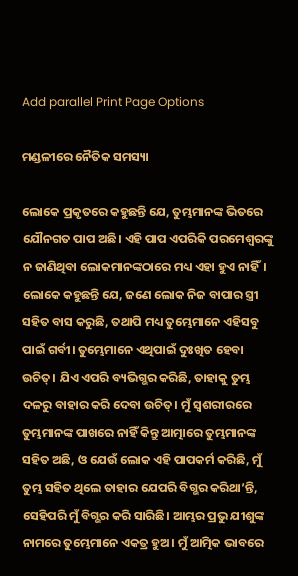Add parallel Print Page Options

ମଣ୍ଡଳୀରେ ନୈତିକ ସମସ୍ୟା

ଲୋକେ ପ୍ରକୃତରେ କହୁଛନ୍ତି ଯେ, ତୁମ୍ଭମାନଙ୍କ ଭିତରେ ଯୌନଗତ ପାପ ଅଛି। ଏହି ପାପ ଏପରିକି ପରମେଶ୍ୱରଙ୍କୁ ନ ଜାଣିଥିବା ଲୋକମାନଙ୍କଠାରେ ମଧ୍ୟ ଏହା ହୁଏ ନାହିଁ। ଲୋକେ କହୁଛନ୍ତି ଯେ, ଜଣେ ଲୋକ ନିଜ ବାପାର ସ୍ତ୍ରୀ ସହିତ ବାସ କରୁଛି, ତଥାପି ମଧ୍ୟ ତୁମ୍ଭେମାନେ ଏହିସବୁ ପାଇଁ ଗର୍ବୀ। ତୁମ୍ଭେମାନେ ଏଥିପାଇଁ ଦୁଃଖିତ ହେବା ଉଚିତ୍। ଯିଏ ଏପରି ବ୍ୟଭିଗ୍ଭର କରିଛି, ତାହାକୁ ତୁମ୍ଭ ଦଳରୁ ବାହାର କରି ଦେବା ଉଚିତ୍। ମୁଁ ସ୍ୱଶରୀରରେ ତୁମ୍ଭମାନଙ୍କ ପାଖରେ ନାହିଁ କିନ୍ତୁ ଆତ୍ମାରେ ତୁମ୍ଭମାନଙ୍କ ସହିତ ଅଛି, ଓ ଯେଉଁ ଲୋକ ଏହି ପାପକର୍ମ କରିଛି, ମୁଁ ତୁମ୍ଭ ସହିତ ଥିଲେ ତାହାର ଯେପରି ବିଗ୍ଭର କରିଥା’ନ୍ତି, ସେହିପରି ମୁଁ ବିଗ୍ଭର କରି ସାରିଛି। ଆମ୍ଭର ପ୍ରଭୁ ଯୀଶୁଙ୍କ ନାମରେ ତୁମ୍ଭେମାନେ ଏକତ୍ର ହୁଅ। ମୁଁ ଆତ୍ମିକ ଭାବରେ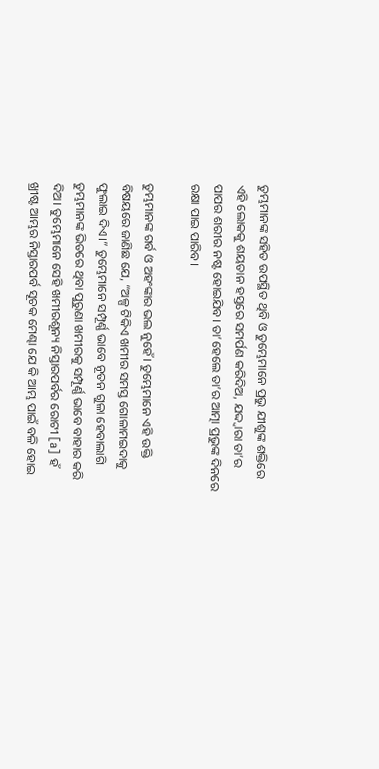ତୁମ୍ଭମାନଙ୍କ ସହିତ ଉପସ୍ଥିତ ଥିବି ଓ ତୁମ୍ଭେମାନେ ପ୍ରଭୁ ଯୀଶୁଙ୍କ ଶକ୍ତିରେ ଏହି ଲୋକକୁ ଶୟତାନ ହସ୍ତରେ ସମର୍ପଣ କରିଦିଅ, ଯଦ୍ଦ୍ୱାରା ତା’ର ପାପର ଶରୀର ନଷ୍ଟ ହୋଇଯିବ। ତା’ହେଲେ ତା’ର ଆତ୍ମା ପ୍ରଭୁଙ୍କ ଦିନରେ ରକ୍ଷା ପାଇ ପାରିବ।

ତୁମ୍ଭମାନଙ୍କ ଗର୍ବ ଓ ଅହଂଙ୍କାର ଭଲ ନୁହେଁ। ତୁମ୍ଭେମାନେ ଏହି ଉକ୍ତି ବିଷୟରେ ଜାଣିଛ ଯେ, “ଅଳ୍ପ ଟିକିଏ ଖମୀର ସମସ୍ତ ଗୋଳାମଇଦାକୁ ଫୁଲାଇ ଦିଏ।” ତୁମ୍ଭେମାନେ ସମ୍ପୂର୍ଣ୍ଣ ଭାବେ ନୂତନ ଗୁଳା ହେବାଲାଗି ତୁମ୍ଭମାନଙ୍କ ଭିତରେ ଥିବା ପୁରୁଣା ଖମୀରକୁ ସମ୍ପୂର୍ଣ୍ଣ ଭାବେ ବାହାର କରି ଦିଅ। ତୁମ୍ଭେମାନେ ସେହି ଖମୀରଶୂନ୍ୟ ନିସ୍ତାରପର୍ବର ରୋଟୀ [a] ହଁ ଖ୍ରୀଷ୍ଟ ଆମ୍ଭର ନିସ୍ତାରପର୍ବ ସୂଚକ ମେଣ୍ଢା ଯେ କି ଆମ୍ଭ ପାଇଁ ବଳି ହୋଇ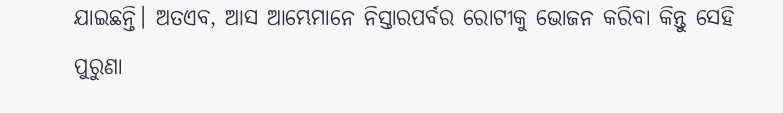ଯାଇଛନ୍ତି। ଅତଏବ, ଆସ ଆମ୍ଭେମାନେ ନିସ୍ତାରପର୍ବର ରୋଟୀକୁ ଭୋଜନ କରିବା କିନ୍ତୁ ସେହି ପୁରୁଣା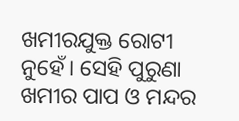ଖମୀରଯୁକ୍ତ ରୋଟୀ ନୁହେଁ। ସେହି ପୁରୁଣା ଖମୀର ପାପ ଓ ମନ୍ଦର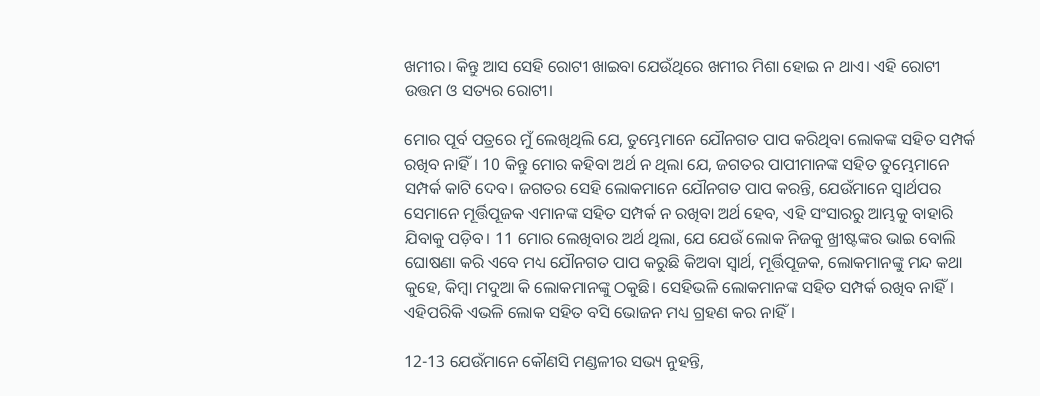ଖମୀର। କିନ୍ତୁ ଆସ ସେହି ରୋଟୀ ଖାଇବା ଯେଉଁଥିରେ ଖମୀର ମିଶା ହୋଇ ନ ଥାଏ। ଏହି ରୋଟୀ ଉତ୍ତମ ଓ ସତ୍ୟର ରୋଟୀ।

ମୋର ପୂର୍ବ ପତ୍ରରେ ମୁଁ ଲେଖିଥିଲି ଯେ, ତୁମ୍ଭେମାନେ ଯୌନଗତ ପାପ କରିଥିବା ଲୋକଙ୍କ ସହିତ ସମ୍ପର୍କ ରଖିବ ନାହିଁ। 10 କିନ୍ତୁ ମୋର କହିବା ଅର୍ଥ ନ ଥିଲା ଯେ, ଜଗତର ପାପୀମାନଙ୍କ ସହିତ ତୁମ୍ଭେମାନେ ସମ୍ପର୍କ କାଟି ଦେବ। ଜଗତର ସେହି ଲୋକମାନେ ଯୌନଗତ ପାପ କରନ୍ତି, ଯେଉଁମାନେ ସ୍ୱାର୍ଥପର ସେମାନେ ମୂର୍ତ୍ତିପୂଜକ ଏମାନଙ୍କ ସହିତ ସମ୍ପର୍କ ନ ରଖିବା ଅର୍ଥ ହେବ, ଏହି ସଂସାରରୁ ଆମ୍ଭକୁ ବାହାରି ଯିବାକୁ ପଡ଼ିବ। 11 ମୋର ଲେଖିବାର ଅର୍ଥ ଥିଲା, ଯେ ଯେଉଁ ଲୋକ ନିଜକୁ ଖ୍ରୀଷ୍ଟଙ୍କର ଭାଇ ବୋଲି ଘୋଷଣା କରି ଏବେ ମଧ୍ୟ ଯୌନଗତ ପାପ କରୁଛି କିଅବା ସ୍ୱାର୍ଥ, ମୂର୍ତ୍ତିପୂଜକ, ଲୋକମାନଙ୍କୁ ମନ୍ଦ କଥା କୁହେ, କିମ୍ବା ମଦୁଆ କି ଲୋକମାନଙ୍କୁ ଠକୁଛି। ସେହିଭଳି ଲୋକମାନଙ୍କ ସହିତ ସମ୍ପର୍କ ରଖିବ ନାହିଁ। ଏହିପରିକି ଏଭଳି ଲୋକ ସହିତ ବସି ଭୋଜନ ମଧ୍ୟ ଗ୍ରହଣ କର ନାହିଁ।

12-13 ଯେଉଁମାନେ କୌଣସି ମଣ୍ଡଳୀର ସଭ୍ୟ ନୁହନ୍ତି,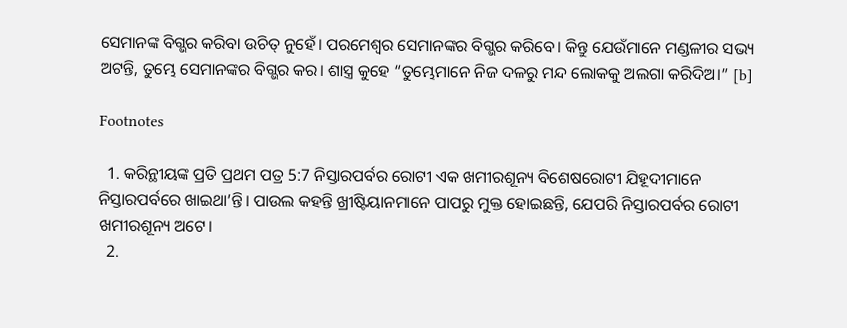ସେମାନଙ୍କ ବିଗ୍ଭର କରିବା ଉଚିତ୍ ନୁହେଁ। ପରମେଶ୍ୱର ସେମାନଙ୍କର ବିଗ୍ଭର କରିବେ। କିନ୍ତୁ ଯେଉଁମାନେ ମଣ୍ଡଳୀର ସଭ୍ୟ ଅଟନ୍ତି, ତୁମ୍ଭେ ସେମାନଙ୍କର ବିଗ୍ଭର କର। ଶାସ୍ତ୍ର କୁହେ “ତୁମ୍ଭେମାନେ ନିଜ ଦଳରୁ ମନ୍ଦ ଲୋକକୁ ଅଲଗା କରିଦିଅ।” [b]

Footnotes

  1. କରିନ୍ଥୀୟଙ୍କ ପ୍ରତି ପ୍ରଥମ ପତ୍ର 5:7 ନିସ୍ତାରପର୍ବର ରୋଟୀ ଏକ ଖମୀରଶୂନ୍ୟ ବିଶେଷରୋଟୀ ଯିହୂଦୀମାନେ ନିସ୍ତାରପର୍ବରେ ଖାଇଥା’ନ୍ତି। ପାଉଲ କହନ୍ତି ଖ୍ରୀଷ୍ଟିୟାନମାନେ ପାପରୁ ମୁକ୍ତ ହୋଇଛନ୍ତି, ଯେପରି ନିସ୍ତାରପର୍ବର ରୋଟୀ ଖମୀରଶୂନ୍ୟ ଅଟେ।
  2.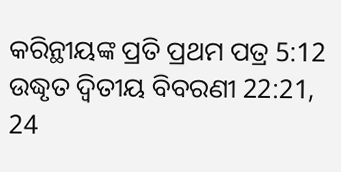କରିନ୍ଥୀୟଙ୍କ ପ୍ରତି ପ୍ରଥମ ପତ୍ର 5:12 ଉଦ୍ଧୃତ ଦ୍ୱିତୀୟ ବିବରଣୀ 22:21, 24